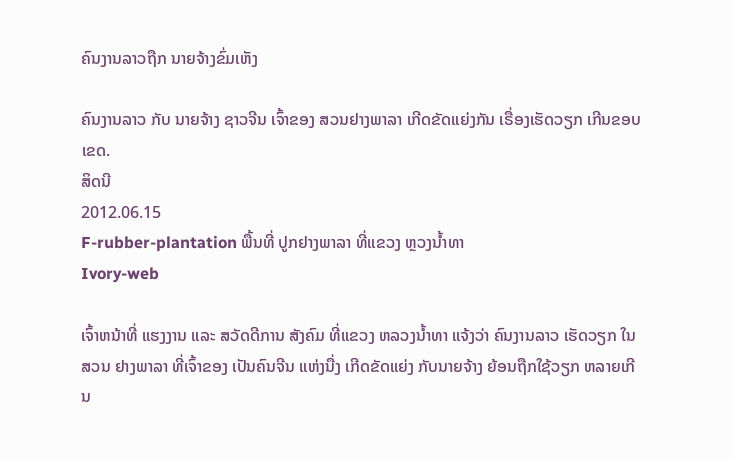ຄົນງານລາວຖືກ ນາຍຈ້າງຂົ່ມເຫັງ

ຄົນງານລາວ ກັບ ນາຍຈ້າງ ຊາວຈີນ ເຈົ້າຂອງ ສວນຢາງພາລາ ເກີດຂັດແຍ່ງກັນ ເຣື່ອງເຮັດວຽກ ເກີນຂອບເຂດ.
ສິດນີ
2012.06.15
F-rubber-plantation ພື້ນທີ່ ປູກຢາງພາລາ ທີ່ແຂວງ ຫຼວງນໍ້າທາ
Ivory-web

ເຈົ້າຫນ້າທີ່ ແຮງງານ ແລະ ສວັດດີການ ສັງຄົມ ທີ່ແຂວງ ຫລວງນ້ຳທາ ແຈ້ງວ່າ ຄົນງານລາວ ເຮັດວຽກ ໃນສວນ ຢາງພາລາ ທີ່ເຈົ້າຂອງ ເປັນຄົນຈີນ ແຫ່ງນື່ງ ເກີດຂັດແຍ່ງ ກັບນາຍຈ້າງ ຍ້ອນຖືກໃຊ້ວຽກ ຫລາຍເກີນ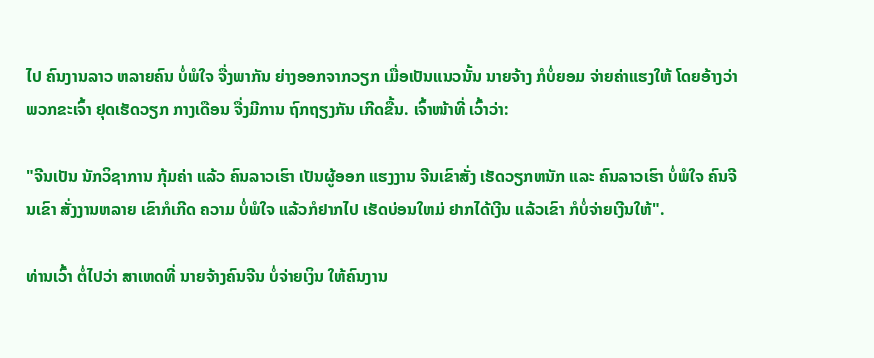ໄປ ຄົນງານລາວ ຫລາຍຄົນ ບໍ່ພໍໃຈ ຈື່ງພາກັນ ຍ່າງອອກຈາກວຽກ ເມື່ອເປັນແນວນັ້ນ ນາຍຈ້າງ ກໍບໍ່ຍອມ ຈ່າຍຄ່າແຮງໃຫ້ ໂດຍອ້າງວ່າ ພວກຂະເຈົ້າ ຢຸດເຮັດວຽກ ກາງເດືອນ ຈື່ງມີການ ຖົກຖຽງກັນ ເກີດຂື້ນ. ເຈົ້າໜ້າທີ່ ເວົ້າວ່າ:

"ຈີນເປັນ ນັກວິຊາການ ກຸ້ມຄ່າ ແລ້ວ ຄົນລາວເຮົາ ເປັນຜູ້ອອກ ແຮງງານ ຈີນເຂົາສັ່ງ ເຮັດວຽກຫນັກ ແລະ ຄົນລາວເຮົາ ບໍ່ພໍໃຈ ຄົນຈີນເຂົາ ສັ່ງງານຫລາຍ ເຂົາກໍເກີດ ຄວາມ ບໍ່ພໍໃຈ ແລ້ວກໍຢາກໄປ ເຮັດບ່ອນໃຫມ່ ຢາກໄດ້ເງີນ ແລ້ວເຂົາ ກໍບໍ່ຈ່າຍເງີນໃຫ້".

ທ່ານເວົ້າ ຕໍ່ໄປວ່າ ສາເຫດທີ່ ນາຍຈ້າງຄົນຈີນ ບໍ່ຈ່າຍເງິນ ໃຫ້ຄົນງານ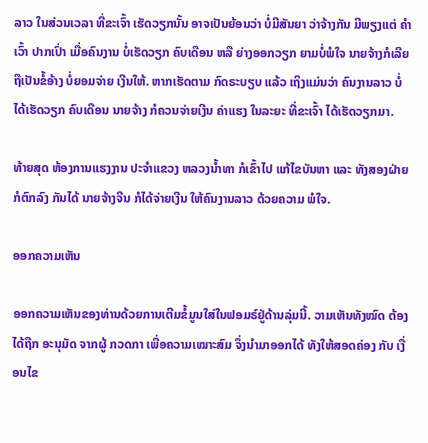ລາວ ໃນສ່ວນເວລາ ທີ່ຂະເຈົ້າ ເຮັດວຽກນັ້ນ ອາຈເປັນຍ້ອນວ່າ ບໍ່ມີສັນຍາ ວ່າຈ້າງກັນ ມີພຽງແຕ່ ຄໍາເວົ້າ ປາກເປົ່າ ເມື່ອຄົນງານ ບໍ່ເຮັດວຽກ ຄົບເດືອນ ຫລື ຍ່າງອອກວຽກ ຍາມບໍ່ພໍໃຈ ນາຍຈ້າງກໍເລີຍ ຖືເປັນຂໍ້ອ້າງ ບໍ່ຍອມຈ່າຍ ເງີນໃຫ້. ຫາກເຮັດຕາມ ກົດຣະບຽບ ແລ້ວ ເຖິງແມ່ນວ່າ ຄົນງານລາວ ບໍ່ໄດ້ເຮັດວຽກ ຄົບເດືອນ ນາຍຈ້າງ ກໍຄວນຈ່າຍເງີນ ຄ່າແຮງ ໃນລະຍະ ທີ່ຂະເຈົ້າ ໄດ້ເຮັດວຽກມາ.

ທ້າຍສຸດ ຫ້ອງການແຮງງານ ປະຈຳແຂວງ ຫລວງນ້ຳທາ ກໍເຂົ້າໄປ ແກ້ໄຂບັນຫາ ແລະ ທັງສອງຝ່າຍ ກໍຕົກລົງ ກັນໄດ້ ນາຍຈ້າງຈີນ ກໍໄດ້ຈ່າຍເງີນ ໃຫ້ຄົນງານລາວ ດ້ວຍຄວາມ ພໍໃຈ.

ອອກຄວາມເຫັນ

ອອກຄວາມເຫັນຂອງທ່ານດ້ວຍການເຕີມຂໍ້ມູນໃສ່ໃນຟອມຣ໌ຢູ່ດ້ານລຸ່ມນີ້. ວາມເຫັນທັງໝົດ ຕ້ອງໄດ້ຖືກ ອະນຸມັດ ຈາກຜູ້ ກວດກາ ເພື່ອຄວາມເໝາະສົມ ຈຶ່ງນໍາມາອອກໄດ້ ທັງໃຫ້ສອດຄ່ອງ ກັບ ເງື່ອນໄຂ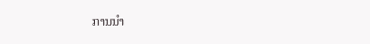ການນຳ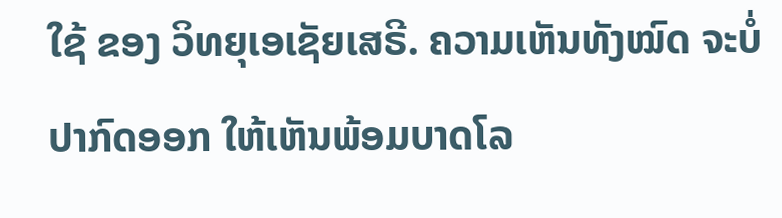ໃຊ້ ຂອງ ວິທຍຸເອເຊັຍເສຣີ. ຄວາມເຫັນທັງໝົດ ຈະບໍ່ປາກົດອອກ ໃຫ້ເຫັນພ້ອມບາດໂລ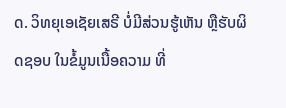ດ. ວິທຍຸເອເຊັຍເສຣີ ບໍ່ມີສ່ວນຮູ້ເຫັນ ຫຼືຮັບຜິດຊອບ ໃນຂໍ້ມູນເນື້ອຄວາມ ທີ່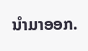ນໍາມາອອກ.